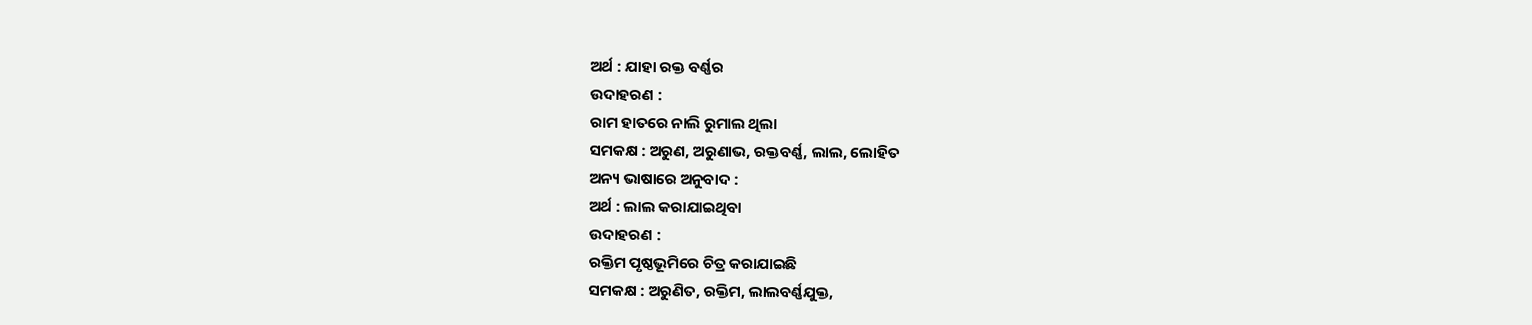ଅର୍ଥ : ଯାହା ରକ୍ତ ବର୍ଣ୍ଣର
ଉଦାହରଣ :
ରାମ ହାତରେ ନାଲି ରୁମାଲ ଥିଲା
ସମକକ୍ଷ : ଅରୁଣ, ଅରୁଣାଭ, ରକ୍ତବର୍ଣ୍ଣ, ଲାଲ, ଲୋହିତ
ଅନ୍ୟ ଭାଷାରେ ଅନୁବାଦ :
ଅର୍ଥ : ଲାଲ କରାଯାଇଥିବା
ଉଦାହରଣ :
ରକ୍ତିମ ପୃଷ୍ଠଭୂମିରେ ଚିତ୍ର କରାଯାଇଛି
ସମକକ୍ଷ : ଅରୁଣିତ, ରକ୍ତିମ, ଲାଲବର୍ଣ୍ଣଯୁକ୍ତ,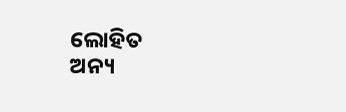ଲୋହିତ
ଅନ୍ୟ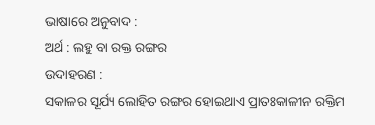ଭାଷାରେ ଅନୁବାଦ :
ଅର୍ଥ : ଲହୁ ବା ରକ୍ତ ରଙ୍ଗର
ଉଦାହରଣ :
ସକାଳର ସୂର୍ଯ୍ୟ ଲୋହିତ ରଙ୍ଗର ହୋଇଥାଏ ପ୍ରାତଃକାଳୀନ ରକ୍ତିମ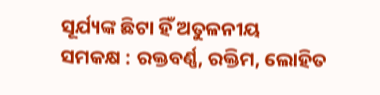ସୂର୍ଯ୍ୟଙ୍କ ଛିଟା ହିଁ ଅତୁଳନୀୟ
ସମକକ୍ଷ : ରକ୍ତବର୍ଣ୍ଣ, ରକ୍ତିମ, ଲୋହିତ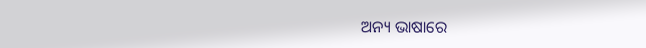ଅନ୍ୟ ଭାଷାରେ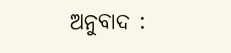ଅନୁବାଦ :